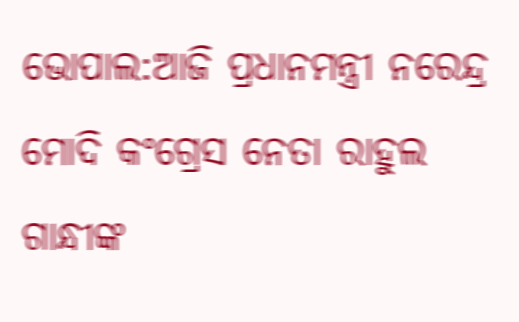ଭୋପାଲ:ଆଜି ପ୍ରଧାନମନ୍ତ୍ରୀ ନରେନ୍ଦ୍ର ମୋଦି କଂଗ୍ରେସ ନେତା ରାହୁଲ ଗାନ୍ଧୀଙ୍କ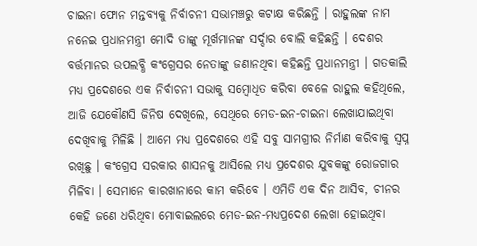ଚାଇନା ଫୋନ ମନ୍ତବ୍ୟକୁ ନିର୍ବାଚନୀ ସଭାମଞ୍ଚରୁ କଟାକ୍ଷ କରିଛନ୍ତି । ରାହୁଲଙ୍କ ନାମ ନନେଇ ପ୍ରଧାନମନ୍ତ୍ରୀ ମୋଦି ତାଙ୍କୁ ମୂର୍ଖମାନଙ୍କ ସର୍ଦ୍ଦାର ବୋଲି କହିଛନ୍ତି । ଦେଶର ବର୍ତ୍ତମାନର ଉପଲବ୍ଧି କଂଗ୍ରେସର ନେତାଙ୍କୁ ଜଣାନଥିବା କହିଛନ୍ତି ପ୍ରଧାନମନ୍ତ୍ରୀ । ଗତକାଲି ମଧ୍ୟ ପ୍ରଦେଶରେ ଏକ ନିର୍ବାଚନୀ ସଭାକୁ ସମ୍ବୋଧିତ କରିବା ବେଳେ ରାହୁଲ କହିଥିଲେ, ଆଜି ଯେକୌଣସି ଜିନିଷ ଦେଖିଲେ, ସେଥିରେ ମେଡ-ଇନ-ଚାଇନା ଲେଖାଯାଇଥିବା ଦେଖିବାକୁ ମିଳିଛି । ଆମେ ମଧ୍ୟ ପ୍ରଦେଶରେ ଏହି ସବୁ ସାମଗ୍ରୀର ନିର୍ମାଣ କରିବାକୁ ସ୍ବପ୍ନ ରଖିଛୁ । କଂଗ୍ରେସ ସରକାର ଶାସନକୁ ଆସିଲେ ମଧ୍ୟ ପ୍ରଦେଶର ଯୁବକଙ୍କୁ ରୋଜଗାର ମିଳିବା । ସେମାନେ କାରଖାନାରେ କାମ କରିବେ । ଏମିତି ଏକ ଦିନ ଆସିବ, ଚୀନର କେହି ଜଣେ ଧରିଥିବା ମୋବାଇଲରେ ମେଡ-ଇନ-ମଧ୍ୟପ୍ରଦେଶ ଲେଖା ହୋଇଥିବା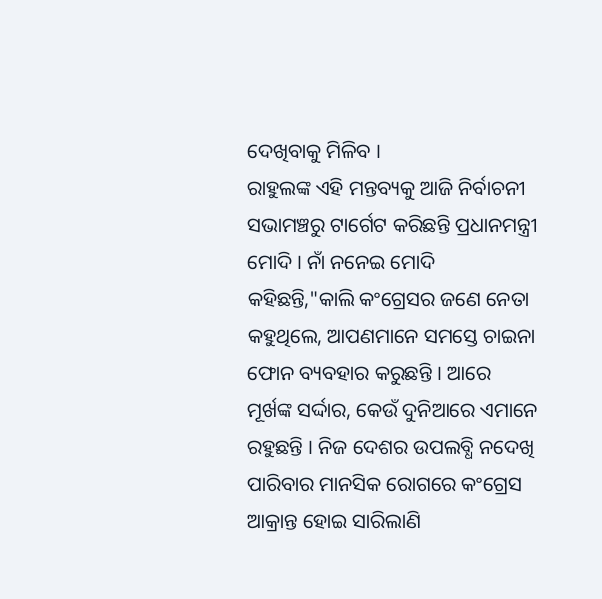ଦେଖିବାକୁ ମିଳିବ ।
ରାହୁଲଙ୍କ ଏହି ମନ୍ତବ୍ୟକୁ ଆଜି ନିର୍ବାଚନୀ ସଭାମଞ୍ଚରୁ ଟାର୍ଗେଟ କରିଛନ୍ତି ପ୍ରଧାନମନ୍ତ୍ରୀ ମୋଦି । ନାଁ ନନେଇ ମୋଦି କହିଛନ୍ତି,"କାଲି କଂଗ୍ରେସର ଜଣେ ନେତା କହୁଥିଲେ, ଆପଣମାନେ ସମସ୍ତେ ଚାଇନା ଫୋନ ବ୍ୟବହାର କରୁଛନ୍ତି । ଆରେ ମୂର୍ଖଙ୍କ ସର୍ଦ୍ଦାର, କେଉଁ ଦୁନିଆରେ ଏମାନେ ରହୁଛନ୍ତି । ନିଜ ଦେଶର ଉପଲବ୍ଧି ନଦେଖି ପାରିବାର ମାନସିକ ରୋଗରେ କଂଗ୍ରେସ ଆକ୍ରାନ୍ତ ହୋଇ ସାରିଲାଣି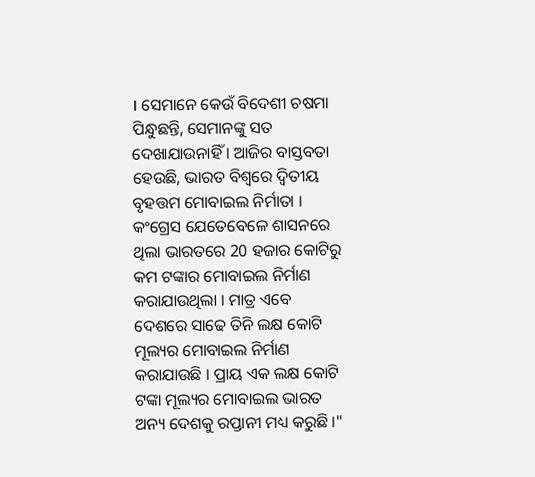। ସେମାନେ କେଉଁ ବିଦେଶୀ ଚଷମା ପିନ୍ଧୁଛନ୍ତି, ସେମାନଙ୍କୁ ସତ ଦେଖାଯାଉନାହିଁ । ଆଜିର ବାସ୍ତବତା ହେଉଛି, ଭାରତ ବିଶ୍ବରେ ଦ୍ବିତୀୟ ବୃହତ୍ତମ ମୋବାଇଲ ନିର୍ମାତା । କଂଗ୍ରେସ ଯେତେବେଳେ ଶାସନରେ ଥିଲା ଭାରତରେ 20 ହଜାର କୋଟିରୁ କମ ଟଙ୍କାର ମୋବାଇଲ ନିର୍ମାଣ କରାଯାଉଥିଲା । ମାତ୍ର ଏବେ ଦେଶରେ ସାଢେ ତିନି ଲକ୍ଷ କୋଟି ମୂଲ୍ୟର ମୋବାଇଲ ନିର୍ମାଣ କରାଯାଉଛି । ପ୍ରାୟ ଏକ ଲକ୍ଷ କୋଟି ଟଙ୍କା ମୂଲ୍ୟର ମୋବାଇଲ ଭାରତ ଅନ୍ୟ ଦେଶକୁ ରପ୍ତାନୀ ମଧ୍ୟ କରୁଛି ।"